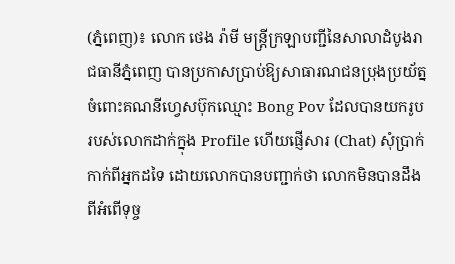(ភ្នំពេញ)៖ លោក ថេង រ៉ាមី មន្ត្រីក្រឡាបញ្ជីនៃសាលាដំបូងរាជធានីភ្នំពេញ បានប្រកាសប្រាប់ឱ្យសាធារណជនប្រុងប្រយ័ត្ន ចំពោះគណនីហ្វេសប៊ុកឈ្មោះ Bong Pov ដែលបានយករូបរបស់លោកដាក់ក្នុង Profile ហើយផ្ញើសារ (Chat) សុំប្រាក់កាក់ពីអ្នកដទៃ ដោយលោកបានបញ្ជាក់ថា លោកមិនបានដឹងពីអំពើទុច្ច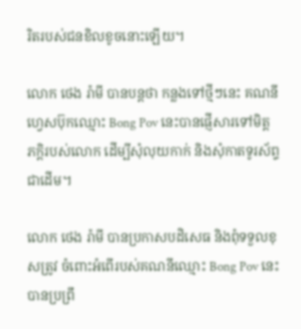រិតរបស់ជនខិលខូចនោះឡើយ។

លោក ថេង រ៉ាមី បានបន្តថា កន្លងទៅថ្មីៗនេះ គណនីហ្វេសប៊ុកឈ្មោះ Bong Pov នេះបានផ្ញើសារទៅមិត្តភក្តិរបស់លោក ដើម្បីសុំលុយកាក់ និងសុំកាតទូរស័ព្ទជាដើម។

លោក ថេង រ៉ាមី បានប្រកាសបដិសេធ និងពុំទទួលខុសត្រូវ ចំពោះអំពើរបស់គណនីឈ្មោះ Bong Pov នេះបានប្រព្រឹ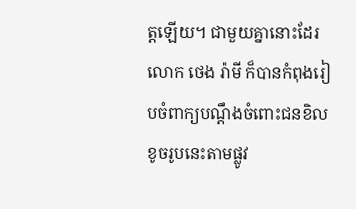ត្តឡើយ។ ជាមួយគ្នានោះដែរ លោក ថេង រ៉ាមី ក៏បានកំពុងរៀបចំពាក្យបណ្តឹងចំពោះជនខិលខូចរូបនេះតាមផ្លូវ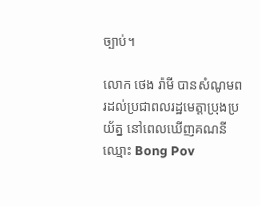ច្បាប់។

លោក ថេង រ៉ាមី បានសំណូមពរដល់ប្រជាពលរដ្ឋមេត្តាប្រុងប្រយ័ត្ន នៅពេលឃើញគណនីឈ្មោះ Bong Pov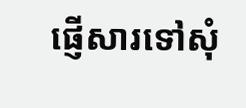ផ្ញើសារទៅសុំ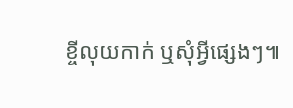ខ្ចីលុយកាក់ ឬសុំអ្វីផ្សេងៗ៕